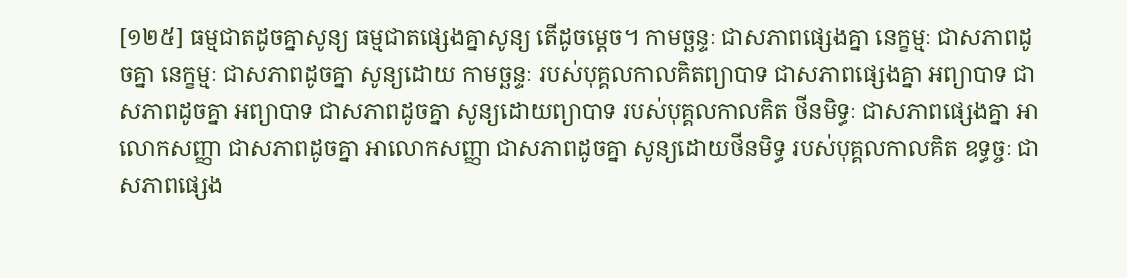[១២៥] ធម្មជាតដូចគ្នាសូន្យ ធម្មជាតផ្សេងគ្នាសូន្យ តើដូចម្តេច។ កាមច្ឆន្ទៈ ជាសភាពផ្សេងគ្នា នេក្ខម្មៈ ជាសភាពដូចគ្នា នេក្ខម្មៈ ជាសភាពដូចគ្នា សូន្យដោយ កាមច្ឆន្ទៈ របស់បុគ្គលកាលគិតព្យាបាទ ជាសភាពផ្សេងគ្នា អព្យាបាទ ជាសភាពដូចគ្នា អព្យាបាទ ជាសភាពដូចគ្នា សូន្យដោយព្យាបាទ របស់បុគ្គលកាលគិត ថីនមិទ្ធៈ ជាសភាពផ្សេងគ្នា អាលោកសញ្ញា ជាសភាពដូចគ្នា អាលោកសញ្ញា ជាសភាពដូចគ្នា សូន្យដោយថីនមិទ្ធ របស់បុគ្គលកាលគិត ឧទ្ធច្ចៈ ជាសភាពផ្សេង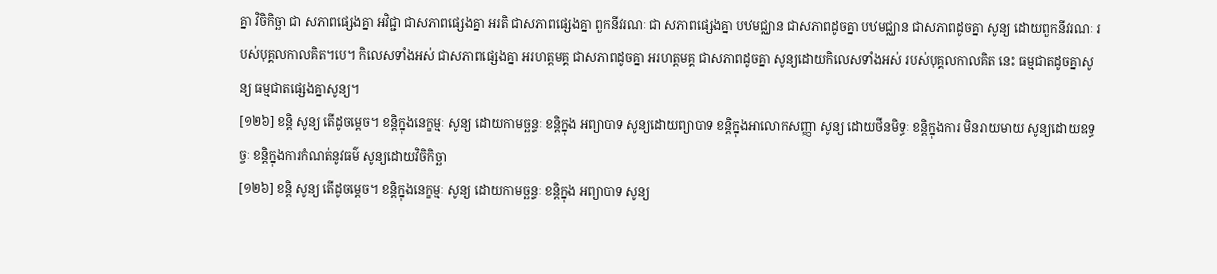គ្នា វិចិកិច្ឆា ជា សភាពផ្សេងគ្នា អវិជ្ជា ជាសភាពផ្សេងគ្នា អរតិ ជាសភាពផ្សេងគ្នា ពួកនីវរណៈ ជា សភាពផ្សេងគ្នា បឋមជ្ឈាន ជាសភាពដូចគ្នា បឋមជ្ឈាន ជាសភាពដូចគ្នា សូន្យ ដោយពួកនីវរណៈ របស់បុគ្គលកាលគិត។បេ។ កិលេសទាំងអស់ ជាសភាពផ្សេងគ្នា អរហត្តមគ្គ ជាសភាពដូចគ្នា អរហត្តមគ្គ ជាសភាពដូចគ្នា សូន្យដោយកិលេសទាំងអស់ របស់បុគ្គលកាលគិត នេះ ធម្មជាតដូចគ្នាសូន្យ ធម្មជាតផ្សេងគ្នាសូន្យ។
[១២៦] ខន្តិ សូន្យ តើដូចម្តេច។ ខន្តិក្នុងនេក្ខម្មៈ សូន្យ ដោយកាមច្ឆន្ទៈ ខន្តិក្នុង អព្យាបាទ សូន្យដោយព្យាបាទ ខន្តិក្នុងអាលោកសញ្ញា សូន្យ ដោយថីនមិទ្ធៈ ខន្តិក្នុងការ មិនរាយមាយ សូន្យដោយឧទ្ធច្ចៈ ខន្តិក្នុងការកំណត់នូវធម៌ សូន្យដោយវិចិកិច្ឆា
[១២៦] ខន្តិ សូន្យ តើដូចម្តេច។ ខន្តិក្នុងនេក្ខម្មៈ សូន្យ ដោយកាមច្ឆន្ទៈ ខន្តិក្នុង អព្យាបាទ សូន្យ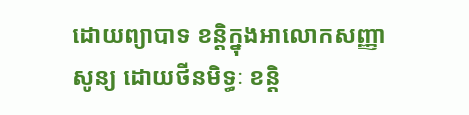ដោយព្យាបាទ ខន្តិក្នុងអាលោកសញ្ញា សូន្យ ដោយថីនមិទ្ធៈ ខន្តិ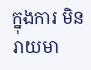ក្នុងការ មិនរាយមា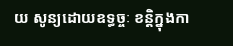យ សូន្យដោយឧទ្ធច្ចៈ ខន្តិក្នុងកា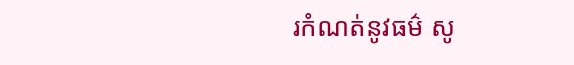រកំណត់នូវធម៌ សូ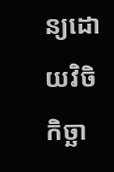ន្យដោយវិចិកិច្ឆា